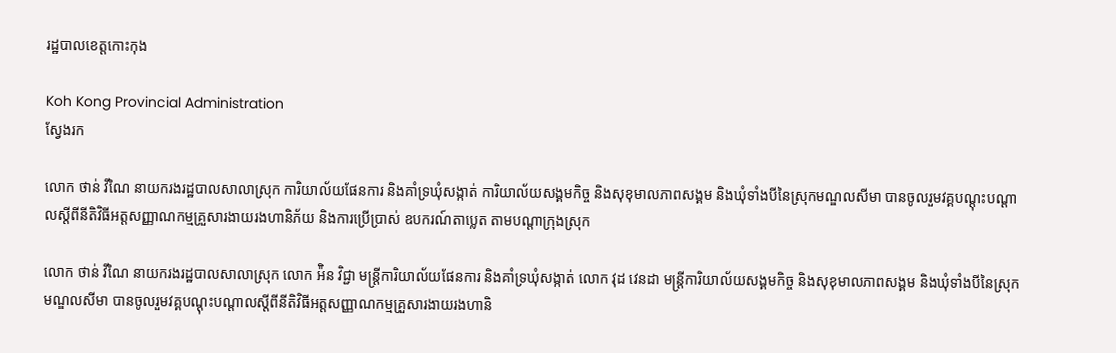រដ្ឋបាលខេត្តកោះកុង

Koh Kong Provincial Administration
ស្វែងរក

លោក ថាន់ វីណៃ នាយករងរដ្ឋបាលសាលាស្រុក ការិយាល័យផែនការ និងគាំទ្រឃុំសង្កាត់ ការិយាល័យសង្គមកិច្ច និងសុខុមាលភាពសង្គម និងឃុំទាំងបីនៃស្រុកមណ្ឌលសីមា បានចូលរួមវគ្គបណ្តុះបណ្តាលស្តីពីនីតិវិធីអត្តសញ្ញាណកម្មគ្រួសារងាយរងហានិភ័យ និងការប្រើប្រាស់ ឧបករណ៍តាប្លេត តាមបណ្តាក្រុងស្រុក

លោក ថាន់ វីណៃ នាយករងរដ្ឋបាលសាលាស្រុក លោក អ៉ិន វិជ្ជា មន្រ្តីការិយាល័យផែនការ និងគាំទ្រឃុំសង្កាត់ លោក វុដ វេនដា មន្រ្តីការិយាល័យសង្គមកិច្ច និងសុខុមាលភាពសង្គម និងឃុំទាំងបីនៃស្រុកមណ្ឌលសីមា បានចូលរួមវគ្គបណ្តុះបណ្តាលស្តីពីនីតិវិធីអត្តសញ្ញាណកម្មគ្រួសារងាយរងហានិ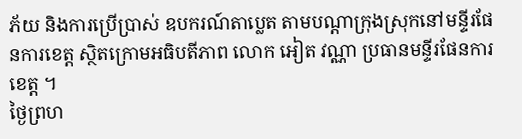ភ័យ និងការប្រើប្រាស់ ឧបករណ៍តាប្លេត តាមបណ្តាក្រុងស្រុកនៅមន្ទីរផែនការខេត្ត ស្ថិតក្រោមអធិបតីភាព លោក អៀត វណ្ណា ប្រធានមន្ទីរផែនការខេត្ត ។
ថ្ងៃព្រហ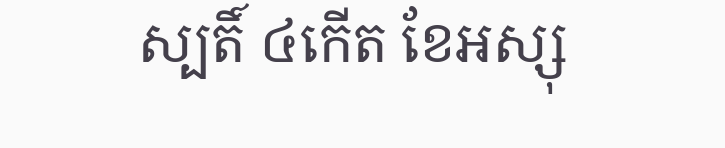ស្បតិ៍ ៤កើត ខែអស្សុ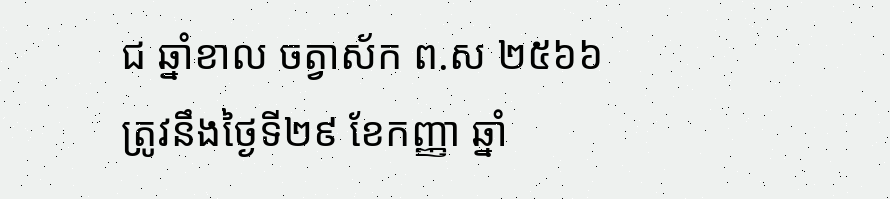ជ ឆ្នាំខាល ចត្វាស័ក ព.ស ២៥៦៦
ត្រូវនឹងថ្ងៃទី២៩ ខែកញ្ញា ឆ្នាំ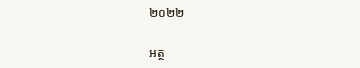២០២២

អត្ថ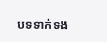បទទាក់ទង